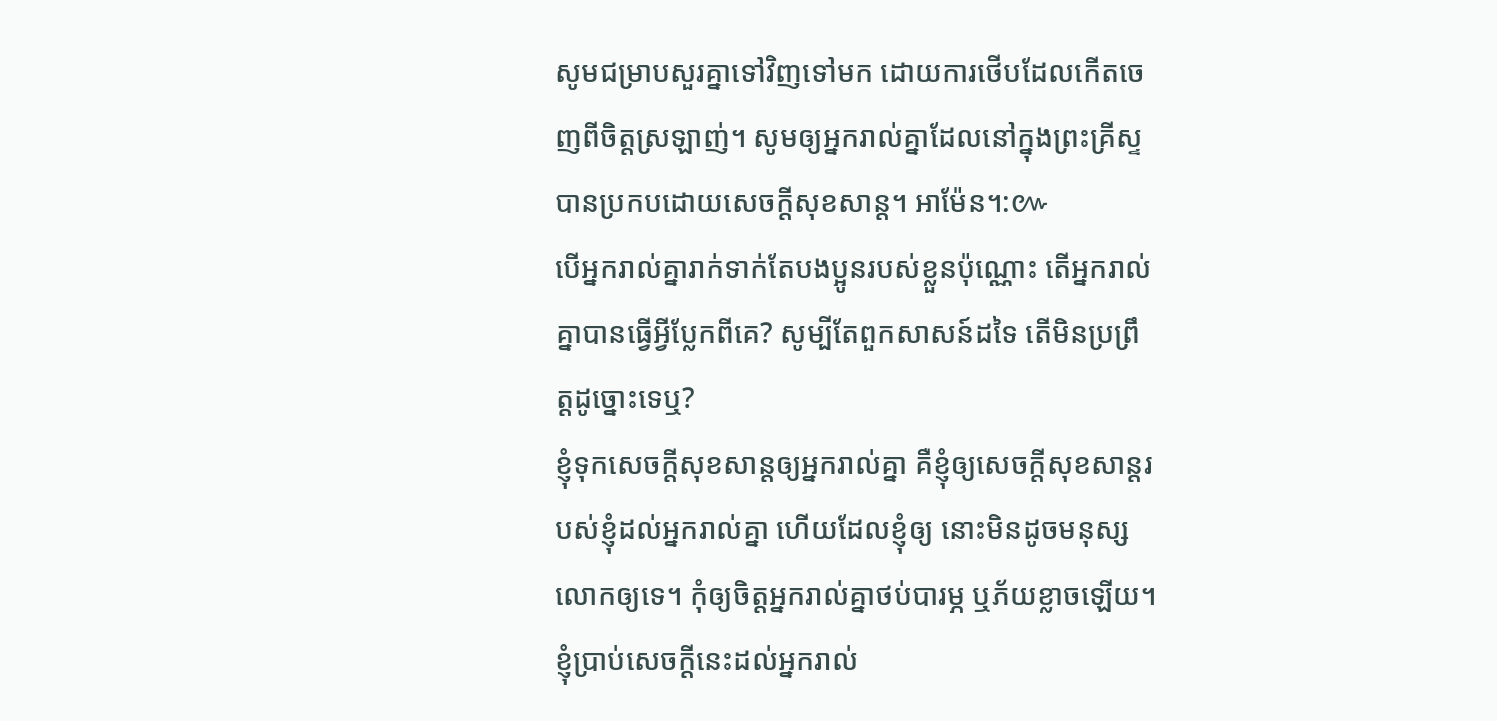សូមជម្រាបសួរគ្នាទៅវិញទៅមក ដោយការថើបដែលកើតចេញពីចិត្តស្រឡាញ់។ សូមឲ្យអ្នករាល់គ្នាដែលនៅក្នុងព្រះគ្រីស្ទ បានប្រកបដោយសេចក្តីសុខសាន្ត។ អាម៉ែន។:៚
បើអ្នករាល់គ្នារាក់ទាក់តែបងប្អូនរបស់ខ្លួនប៉ុណ្ណោះ តើអ្នករាល់គ្នាបានធ្វើអ្វីប្លែកពីគេ? សូម្បីតែពួកសាសន៍ដទៃ តើមិនប្រព្រឹត្តដូច្នោះទេឬ?
ខ្ញុំទុកសេចក្តីសុខសាន្តឲ្យអ្នករាល់គ្នា គឺខ្ញុំឲ្យសេចក្តីសុខសាន្តរបស់ខ្ញុំដល់អ្នករាល់គ្នា ហើយដែលខ្ញុំឲ្យ នោះមិនដូចមនុស្សលោកឲ្យទេ។ កុំឲ្យចិត្តអ្នករាល់គ្នាថប់បារម្ភ ឬភ័យខ្លាចឡើយ។
ខ្ញុំប្រាប់សេចក្ដីនេះដល់អ្នករាល់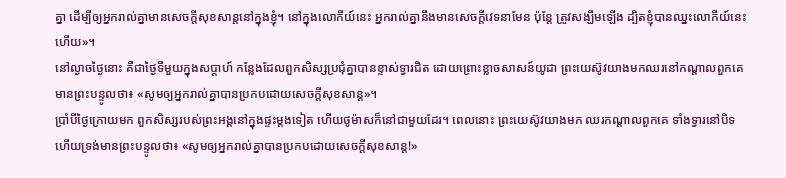គ្នា ដើម្បីឲ្យអ្នករាល់គ្នាមានសេចក្តីសុខសាន្តនៅក្នុងខ្ញុំ។ នៅក្នុងលោកីយ៍នេះ អ្នករាល់គ្នានឹងមានសេចក្តីវេទនាមែន ប៉ុន្តែ ត្រូវសង្ឃឹមឡើង ដ្បិតខ្ញុំបានឈ្នះលោកីយ៍នេះហើយ»។
នៅល្ងាចថ្ងៃនោះ គឺជាថ្ងៃទីមួយក្នុងសប្ដាហ៍ កន្លែងដែលពួកសិស្សប្រជុំគ្នាបានខ្ទាស់ទ្វារជិត ដោយព្រោះខ្លាចសាសន៍យូដា ព្រះយេស៊ូវយាងមកឈរនៅកណ្តាលពួកគេ មានព្រះបន្ទូលថា៖ «សូមឲ្យអ្នករាល់គ្នាបានប្រកបដោយសេចក្តីសុខសាន្ត»។
ប្រាំបីថ្ងៃក្រោយមក ពួកសិស្សរបស់ព្រះអង្គនៅក្នុងផ្ទះម្តងទៀត ហើយថូម៉ាសក៏នៅជាមួយដែរ។ ពេលនោះ ព្រះយេស៊ូវយាងមក ឈរកណ្តាលពួកគេ ទាំងទ្វារនៅបិទ ហើយទ្រង់មានព្រះបន្ទូលថា៖ «សូមឲ្យអ្នករាល់គ្នាបានប្រកបដោយសេចក្តីសុខសាន្ត!»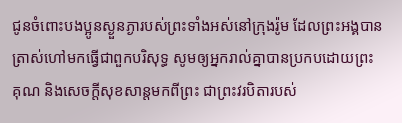ជូនចំពោះបងប្អូនស្ងួនភ្ងារបស់ព្រះទាំងអស់នៅក្រុងរ៉ូម ដែលព្រះអង្គបានត្រាស់ហៅមកធ្វើជាពួកបរិសុទ្ធ សូមឲ្យអ្នករាល់គ្នាបានប្រកបដោយព្រះគុណ និងសេចក្តីសុខសាន្តមកពីព្រះ ជាព្រះវរបិតារបស់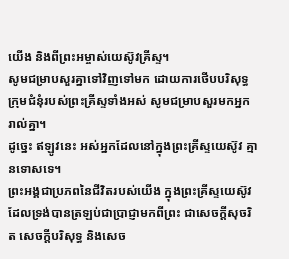យើង និងពីព្រះអម្ចាស់យេស៊ូវគ្រីស្ទ។
សូមជម្រាបសួរគ្នាទៅវិញទៅមក ដោយការថើបបរិសុទ្ធ ក្រុមជំនុំរបស់ព្រះគ្រីស្ទទាំងអស់ សូមជម្រាបសួរមកអ្នករាល់គ្នា។
ដូច្នេះ ឥឡូវនេះ អស់អ្នកដែលនៅក្នុងព្រះគ្រីស្ទយេស៊ូវ គ្មានទោសទេ។
ព្រះអង្គជាប្រភពនៃជីវិតរបស់យើង ក្នុងព្រះគ្រីស្ទយេស៊ូវ ដែលទ្រង់បានត្រឡប់ជាប្រាជ្ញាមកពីព្រះ ជាសេចក្តីសុចរិត សេចក្តីបរិសុទ្ធ និងសេច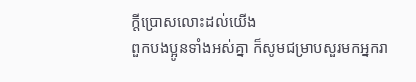ក្តីប្រោសលោះដល់យើង
ពួកបងប្អូនទាំងអស់គ្នា ក៏សូមជម្រាបសួរមកអ្នករា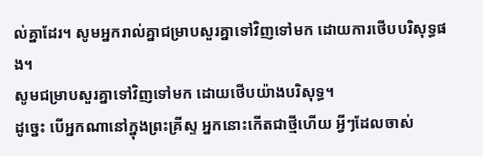ល់គ្នាដែរ។ សូមអ្នករាល់គ្នាជម្រាបសួរគ្នាទៅវិញទៅមក ដោយការថើបបរិសុទ្ធផង។
សូមជម្រាបសួរគ្នាទៅវិញទៅមក ដោយថើបយ៉ាងបរិសុទ្ធ។
ដូច្នេះ បើអ្នកណានៅក្នុងព្រះគ្រីស្ទ អ្នកនោះកើតជាថ្មីហើយ អ្វីៗដែលចាស់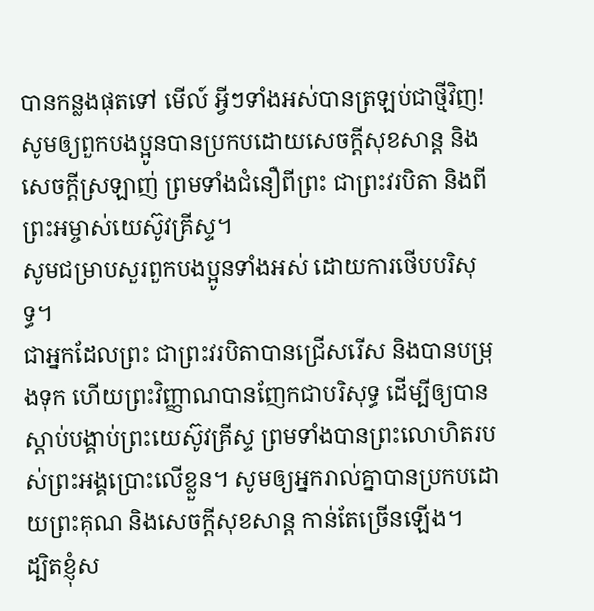បានកន្លងផុតទៅ មើល៍ អ្វីៗទាំងអស់បានត្រឡប់ជាថ្មីវិញ!
សូមឲ្យពួកបងប្អូនបានប្រកបដោយសេចក្តីសុខសាន្ត និងសេចក្តីស្រឡាញ់ ព្រមទាំងជំនឿពីព្រះ ជាព្រះវរបិតា និងពីព្រះអម្ចាស់យេស៊ូវគ្រីស្ទ។
សូមជម្រាបសួរពួកបងប្អូនទាំងអស់ ដោយការថើបបរិសុទ្ធ។
ជាអ្នកដែលព្រះ ជាព្រះវរបិតាបានជ្រើសរើស និងបានបម្រុងទុក ហើយព្រះវិញ្ញាណបានញែកជាបរិសុទ្ធ ដើម្បីឲ្យបានស្តាប់បង្គាប់ព្រះយេស៊ូវគ្រីស្ទ ព្រមទាំងបានព្រះលោហិតរបស់ព្រះអង្គប្រោះលើខ្លួន។ សូមឲ្យអ្នករាល់គ្នាបានប្រកបដោយព្រះគុណ និងសេចក្តីសុខសាន្ត កាន់តែច្រើនឡើង។
ដ្បិតខ្ញុំស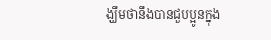ង្ឃឹមថានឹងបានជួបប្អូនក្នុង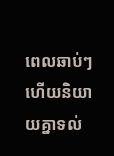ពេលឆាប់ៗ ហើយនិយាយគ្នាទល់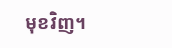មុខវិញ។